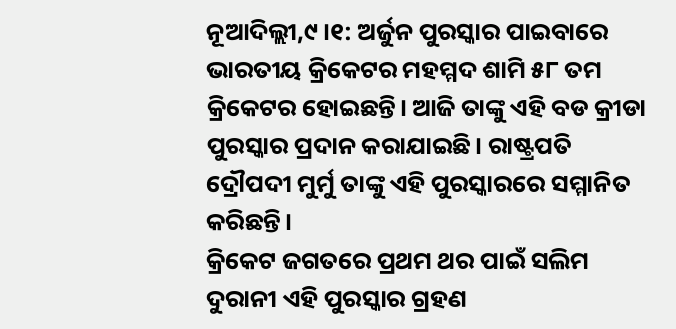ନୂଆଦିଲ୍ଲୀ,୯।୧: ଅର୍ଜୁନ ପୁରସ୍କାର ପାଇବାରେ ଭାରତୀୟ କ୍ରିକେଟର ମହମ୍ମଦ ଶାମି ୫୮ ତମ କ୍ରିକେଟର ହୋଇଛନ୍ତି। ଆଜି ତାଙ୍କୁ ଏହି ବଡ କ୍ରୀଡା ପୁରସ୍କାର ପ୍ରଦାନ କରାଯାଇଛି। ରାଷ୍ଟ୍ରପତି ଦ୍ରୌପଦୀ ମୁର୍ମୁ ତାଙ୍କୁ ଏହି ପୁରସ୍କାରରେ ସମ୍ମାନିତ କରିଛନ୍ତି।
କ୍ରିକେଟ ଜଗତରେ ପ୍ରଥମ ଥର ପାଇଁ ସଲିମ ଦୁରାନୀ ଏହି ପୁରସ୍କାର ଗ୍ରହଣ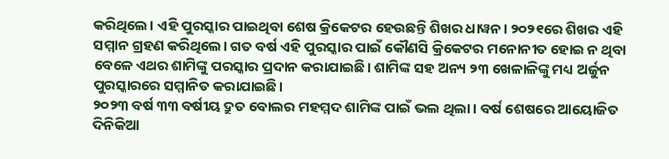କରିଥିଲେ। ଏହି ପୁରସ୍କାର ପାଇଥିବା ଶେଷ କ୍ରିକେଟର ହେଉଛନ୍ତି ଶିଖର ଧାୱନ। ୨୦୨୧ରେ ଶିଖର ଏହି ସମ୍ମାନ ଗ୍ରହଣ କରିଥିଲେ। ଗତ ବର୍ଷ ଏହି ପୁରସ୍କାର ପାଇଁ କୌଣସି କ୍ରିକେଟର ମନୋନୀତ ହୋଇ ନ ଥିବା ବେଳେ ଏଥର ଶାମିଙ୍କୁ ପରସ୍କାର ପ୍ରଦାନ କରାଯାଇଛି। ଶାମିଙ୍କ ସହ ଅନ୍ୟ ୨୩ ଖେଳାଳିଙ୍କୁ ମଧ୍ୟ ଅର୍ଜୁନ ପୁରସ୍କାରରେ ସମ୍ମାନିତ କରାଯାଇଛି।
୨୦୨୩ ବର୍ଷ ୩୩ ବର୍ଷୀୟ ଦ୍ରୁତ ବୋଲର ମହମ୍ମଦ ଶାମିଙ୍କ ପାଇଁ ଭଲ ଥିଲା। ବର୍ଷ ଶେଷରେ ଆୟୋଜିତ ଦିନିକିଆ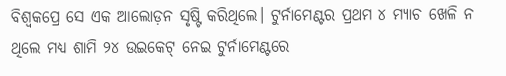ବିଶ୍ୱକପ୍ରେ ସେ ଏକ ଆଲୋଡ଼ନ ସୃଷ୍ଟି କରିଥିଲେ। ଟୁର୍ନାମେଣ୍ଟର ପ୍ରଥମ ୪ ମ୍ୟାଚ ଖେଳି ନ ଥିଲେ ମଧ୍ୟ ଶାମି ୨୪ ଉଇକେଟ୍ ନେଇ ଟୁର୍ନାମେଣ୍ଟରେ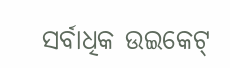ସର୍ବାଧିକ ଉଇକେଟ୍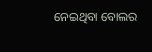ନେଇଥିବା ବୋଲର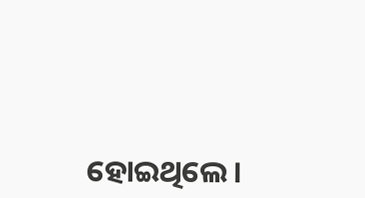ହୋଇଥିଲେ।